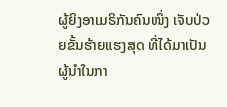ຜູ້ຍິງອາເມຣິກັນຄົນໜຶ່ງ ເຈັບປ່ວຍຂັ້ນຮ້າຍແຮງສຸດ ທີ່ໄດ້ມາເປັນ
ຜູ້ນຳໃນກາ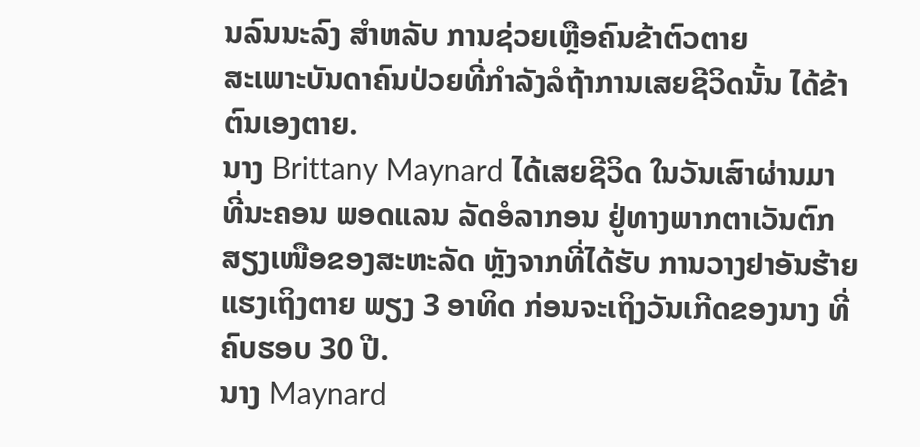ນລົນນະລົງ ສຳຫລັບ ການຊ່ວຍເຫຼືອຄົນຂ້າຕົວຕາຍ
ສະເພາະບັນດາຄົນປ່ວຍທີ່ກຳລັງລໍຖ້າການເສຍຊີວິດນັ້ນ ໄດ້ຂ້າ
ຕົນເອງຕາຍ.
ນາງ Brittany Maynard ໄດ້ເສຍຊີວິດ ໃນວັນເສົາຜ່ານມາ
ທີ່ນະຄອນ ພອດແລນ ລັດອໍລາກອນ ຢູ່ທາງພາກຕາເວັນຕົກ
ສຽງເໜືອຂອງສະຫະລັດ ຫຼັງຈາກທີ່ໄດ້ຮັບ ການວາງຢາອັນຮ້າຍ
ແຮງເຖິງຕາຍ ພຽງ 3 ອາທິດ ກ່ອນຈະເຖິງວັນເກີດຂອງນາງ ທີ່
ຄົບຮອບ 30 ປີ.
ນາງ Maynard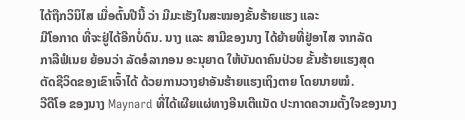ໄດ້ຖືກວິນິໄສ ເມື່ອຕົ້ນປີນີ້ ວ່າ ມີມະເຮັງໃນສະໝອງຂັ້ນຮ້າຍແຮງ ແລະ
ມີໂອກາດ ທີ່ຈະຢູ່ໄດ້ອີກບໍ່ດົນ. ນາງ ແລະ ສາມີຂອງນາງ ໄດ້ຍ້າຍທີ່ຢູ່ອາໄສ ຈາກລັດ
ກາລີຟໍເນຍ ຍ້ອນວ່າ ລັດອໍລາກອນ ອະນຸຍາດ ໃຫ້ບັນດາຄົນປ່ວຍ ຂັ້ນຮ້າຍແຮງສຸດ
ຕັດຊີວິດຂອງເຂົາເຈົ້າໄດ້ ດ້ວຍການວາງຢາອັນຮ້າຍແຮງເຖິງຕາຍ ໂດຍນາຍໝໍ.
ວີດີໂອ ຂອງນາງ Maynard ທີ່ໄດ້ເຜີຍແຜ່ທາງອີນເຕີແນັດ ປະກາດຄວາມຕັ້ງໃຈຂອງນາງ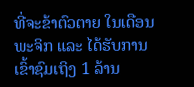ທີ່ຈະຂ້າຕົວຕາຍ ໃນເດືອນພະຈິກ ແລະ ໄດ້ຮັບການເຂົ້າຊົມເຖິງ 1 ລ້ານ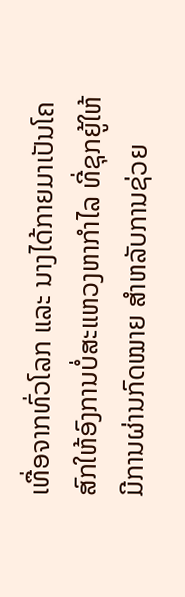ເທື່ອຈາກທົ່ວໂລກ ແລະ ນາງໄດ້ກາຍມາເປັນໂຄສົກໃຫ້ອົງການບໍ່ສະແຫວງຫາກຳໄລ ທີ່ຊຸກຍູ້ໃຫ້ມີການຜ່ານກົດໝາຍ ສຳຫລັບການຊ່ວຍ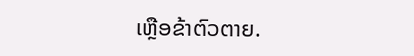ເຫຼືອຂ້າຕົວຕາຍ.